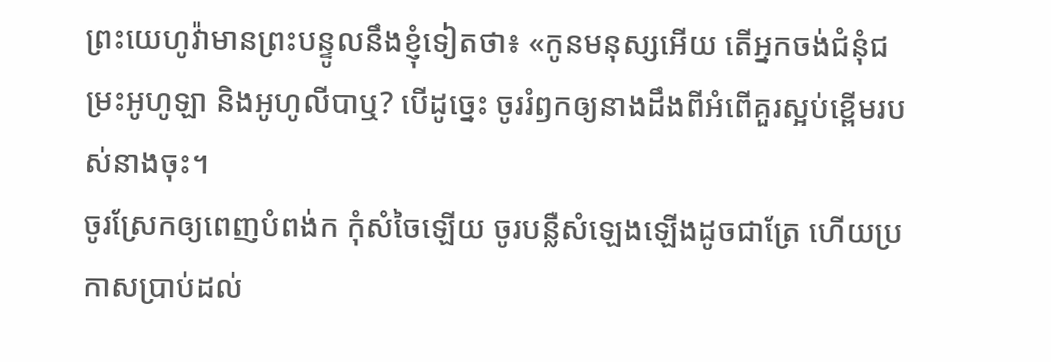ព្រះយេហូវ៉ាមានព្រះបន្ទូលនឹងខ្ញុំទៀតថា៖ «កូនមនុស្សអើយ តើអ្នកចង់ជំនុំជម្រះអូហូឡា និងអូហូលីបាឬ? បើដូច្នេះ ចូររំឭកឲ្យនាងដឹងពីអំពើគួរស្អប់ខ្ពើមរបស់នាងចុះ។
ចូរស្រែកឲ្យពេញបំពង់ក កុំសំចៃឡើយ ចូរបន្លឺសំឡេងឡើងដូចជាត្រែ ហើយប្រកាសប្រាប់ដល់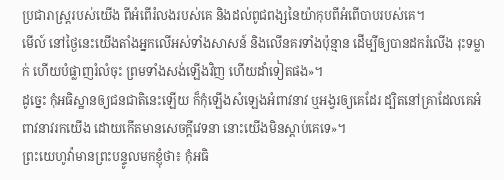ប្រជារាស្ត្ររបស់យើង ពីអំពើរំលងរបស់គេ និងដល់ពូជពង្សនៃយ៉ាកុបពីអំពើបាបរបស់គេ។
មើល៍ នៅថ្ងៃនេះយើងតាំងអ្នកលើអស់ទាំងសាសន៍ និងលើនគរទាំងប៉ុន្មាន ដើម្បីឲ្យបានដករំលើង រុះទម្លាក់ ហើយបំផ្លាញរំលំចុះ ព្រមទាំងសង់ឡើងវិញ ហើយដាំទៀតផង»។
ដូច្នេះ កុំអធិស្ឋានឲ្យជនជាតិនេះឡើយ ក៏កុំឡើងសំឡេងអំពាវនាវ ឬអង្វរឲ្យគេដែរ ដ្បិតនៅគ្រាដែលគេអំពាវនាវរកយើង ដោយកើតមានសេចក្ដីវេទនា នោះយើងមិនស្តាប់គេទេ»។
ព្រះយេហូវ៉ាមានព្រះបន្ទូលមកខ្ញុំថា៖ កុំអធិ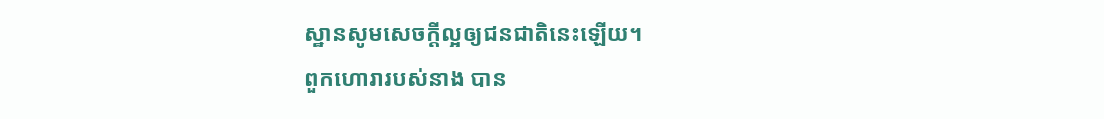ស្ឋានសូមសេចក្ដីល្អឲ្យជនជាតិនេះឡើយ។
ពួកហោរារបស់នាង បាន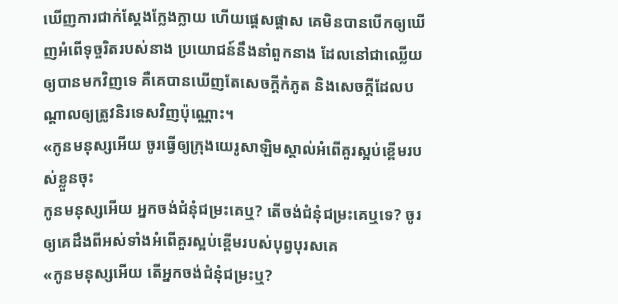ឃើញការជាក់ស្តែងក្លែងក្លាយ ហើយផ្តេសផ្តាស គេមិនបានបើកឲ្យឃើញអំពើទុច្ចរិតរបស់នាង ប្រយោជន៍នឹងនាំពួកនាង ដែលនៅជាឈ្លើយឲ្យបានមកវិញទេ គឺគេបានឃើញតែសេចក្ដីកំភូត និងសេចក្ដីដែលបណ្ដាលឲ្យត្រូវនិរទេសវិញប៉ុណ្ណោះ។
«កូនមនុស្សអើយ ចូរធ្វើឲ្យក្រុងយេរូសាឡិមស្គាល់អំពើគួរស្អប់ខ្ពើមរបស់ខ្លួនចុះ
កូនមនុស្សអើយ អ្នកចង់ជំនុំជម្រះគេឬ? តើចង់ជំនុំជម្រះគេឬទេ? ចូរឲ្យគេដឹងពីអស់ទាំងអំពើគួរស្អប់ខ្ពើមរបស់បុព្វបុរសគេ
«កូនមនុស្សអើយ តើអ្នកចង់ជំនុំជម្រះឬ?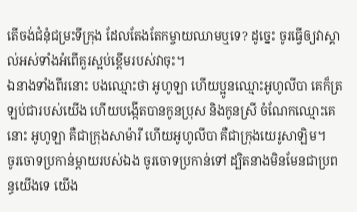តើចង់ជំនុំជម្រះទីក្រុង ដែលតែងតែកម្ចាយឈាមឬទេ? ដូច្នេះ ចូរធ្វើឲ្យវាស្គាល់អស់ទាំងអំពើគួរស្អប់ខ្ពើមរបស់វាចុះ។
ឯនាងទាំងពីរនោះ បងឈ្មោះថា អូហូឡា ហើយប្អូនឈ្មោះអូហូលីបា គេក៏ត្រឡប់ជារបស់យើង ហើយបង្កើតបានកូនប្រុស និងកូនស្រី ចំណែកឈ្មោះគេនោះ អូហូឡា គឺជាក្រុងសាម៉ារី ហើយអូហូលីបា គឺជាក្រុងយេរូសាឡិម។
ចូរចោទប្រកាន់ម្តាយរបស់ឯង ចូរចោទប្រកាន់ទៅ ដ្បិតនាងមិនមែនជាប្រពន្ធយើងទេ យើង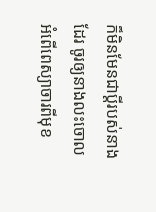ក៏មិនមែនជាប្តីរបស់នាងដែរ ចូរឲ្យនាងលះចោលអំពើពេស្យាចារពីមុខ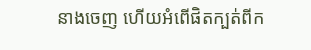នាងចេញ ហើយអំពើផិតក្បត់ពីក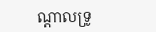ណ្ដាលទ្រូ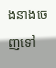ងនាងចេញទៅ